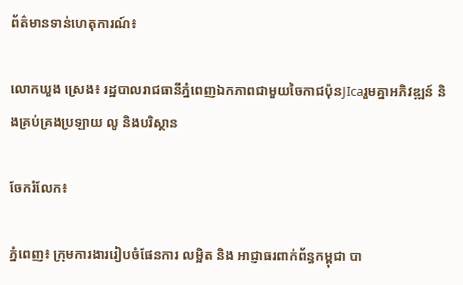ព័ត៌មានទាន់ហេតុការណ៍៖

លោកឃួង ស្រេង៖ រដ្ឋបាលរាជធានីភ្នំពេញឯកភាពជាមួយចៃកាជប៉ុនJIcaរួមគ្នាអភិវឌ្ឍន៍ និងគ្រប់គ្រងប្រឡាយ លូ និងបរិស្ថាន

ចែករំលែក៖

ភ្នំពេញ៖ ក្រុមការងាររៀបចំផែនការ លម្អិត និង អាជ្ញាធរពាក់ព័ន្ធកម្ពុជា បា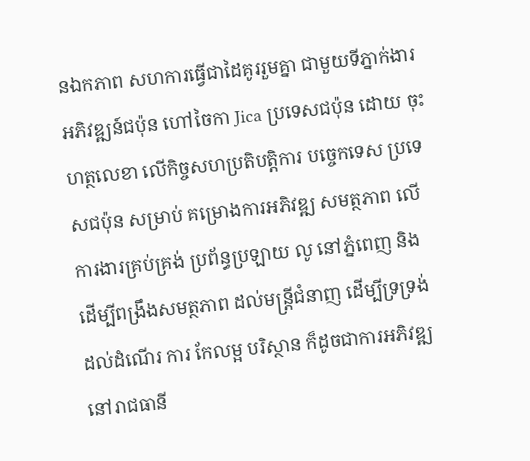នឯកភាព សហការធ្វើជាដៃគូររួមគ្នា ជាមួយទីភ្នាក់ងារអភិវឌ្ឍន៍ជប៉ុន ហៅចៃកា Jica ប្រទេសជប៉ុន ដោយ ចុះហត្ថលេខា លើកិច្ចសហប្រតិបត្តិការ បច្ចេកទេស ប្រទេសជប៉ុន សម្រាប់ គម្រោងការអភិវឌ្ឍ សមត្ថភាព លើការងារគ្រប់គ្រង់ ប្រព័ន្ធប្រឡាយ លូ នៅភ្នំពេញ និង ដើម្បីពង្រឹងសមត្ថភាព ដល់មន្ត្រីជំនាញ ដើម្បីទ្រទ្រង់ ដល់ដំណើរ ការ កែលម្អ បរិស្ថាន ក៏ដូចជាការអភិវឌ្ឍ នៅរាជធានី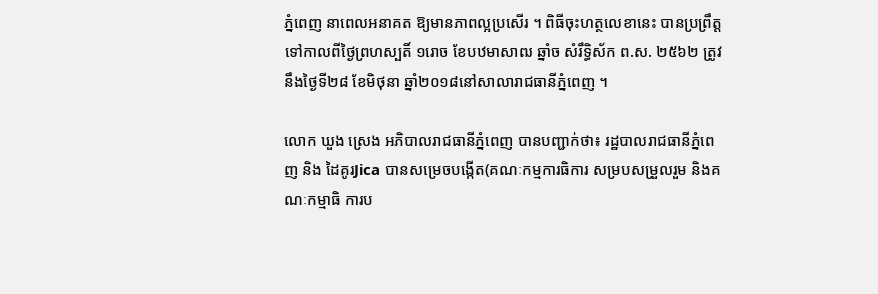ភ្នំពេញ នាពេលអនាគត ឱ្យមានភាពល្អប្រសើរ ។ ពិធីចុះហត្ថលេខានេះ បានប្រព្រឹត្ដទៅកាលពីថ្ងៃព្រហស្បតិ៍ ១រោច ខែបឋមាសាឍ ឆ្នាំច សំរឹទ្ធិស័ក ព.ស. ២៥៦២ ត្រូវនឹងថ្ងៃទី២៨ ខែមិថុនា ឆ្នាំ២០១៨នៅសាលារាជធានីភ្នំពេញ ។

លោក ឃួង ស្រេង អភិបាលរាជធានីភ្នំពេញ បានបញ្ជាក់ថា៖ រដ្ឋបាលរាជធានីភ្នំពេញ និង ដៃគូរJica បានសម្រេចបង្កើត(គណៈកម្មការធិការ សម្របសម្រួលរួម និងគណៈកម្មាធិ ការប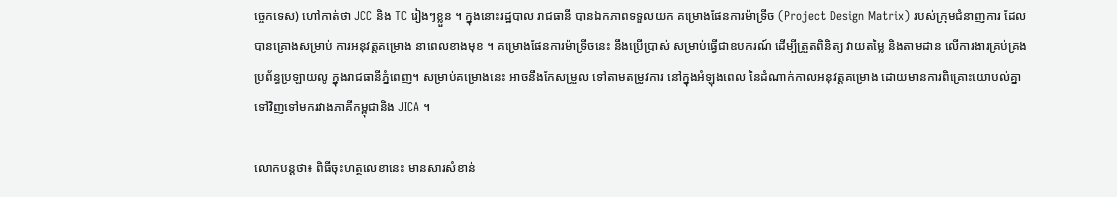ច្ចេកទេស) ហៅកាត់ថា JCC និង TC រៀងៗខ្លួន ។ ក្នុងនោះរដ្ឋបាល រាជធានី បានឯកភាពទទួលយក គម្រោងផែនការម៉ាទ្រីច (Project Design Matrix) របស់ក្រុមជំនាញការ ដែលបានគ្រោងសម្រាប់ ការអនុវត្តគម្រោង នាពេលខាងមុខ ។ គម្រោងផែនការម៉ាទ្រីចនេះ នឹងប្រើប្រាស់ សម្រាប់ធ្វើជាឧបករណ៍ ដើម្បីត្រួតពិនិត្យ វាយតម្លៃ និងតាមដាន លើការងារគ្រប់គ្រងប្រព័ន្ធប្រឡាយលូ ក្នុងរាជធានីភ្នំពេញ។ សម្រាប់គម្រោងនេះ អាចនឹងកែសម្រួល ទៅតាមតម្រូវការ នៅក្នុងអំឡុងពេល នៃដំណាក់កាលអនុវត្តគម្រោង ដោយមានការពិគ្រោះយោបល់គ្នា ទៅវិញទៅមករវាងភាគីកម្ពុជានិង JICA ។

លោកបន្ដថា៖ ពិធីចុះហត្ថលេខានេះ មានសារសំខាន់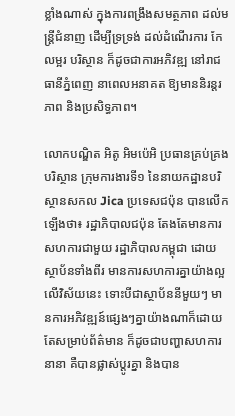ខ្លាំងណាស់ ក្នុងការពង្រឹងសមត្ថភាព ដល់មន្ត្រីជំនាញ ដើម្បីទ្រទ្រង់ ដល់ដំណើរការ កែលម្អរ បរិស្ថាន ក៏ដូចជាការអភិវឌ្ឍ នៅរាជធានីភ្នំពេញ នាពេលអនាគត ឱ្យមាននិរន្តរភាព និងប្រសិទ្ធភាព។

លោកបណ្ឌិត អិតូ អិមប៉េអិ ប្រធានគ្រប់គ្រងបរិស្ថាន ក្រុមការងារទី១ នៃនាយកដ្ឋានបរិស្ថានសកល Jica ប្រទេសជប៉ុន បានលើកឡើងថា៖ រដ្ឋាភិបាលជប៉ុន តែងតែមានការសហការជាមួយ រដ្ឋាភិបាលកម្ពុជា ដោយស្ថាប័នទាំងពីរ មានការសហការគ្នាយ៉ាងល្អ លើវិស័យនេះ ទោះបីជាស្ថាប័ននីមួយៗ មានការអភិវឌ្ឍន៍ផ្សេងៗគ្នាយ៉ាងណាក៏ដោយ តែសម្រាប់ព័ត៌មាន ក៏ដូចជាបញ្ហាសហការនានា គឺបានផ្លាស់ប្តូរគ្នា និងបាន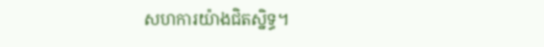សហការយ៉ាងជិតស្និទ្ធ។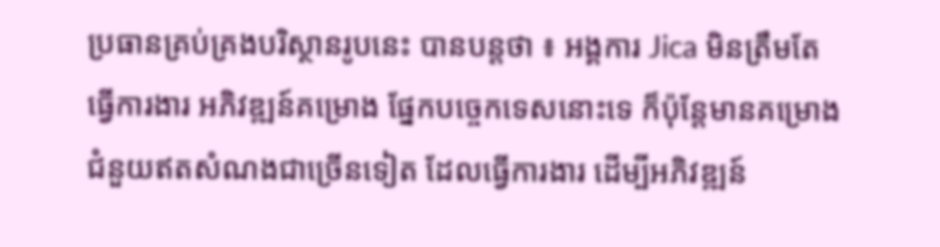ប្រធានគ្រប់គ្រងបរិស្ថានរូបនេះ បានបន្តថា ៖ អង្គការ Jica មិនត្រឹមតែធ្វើការងារ អភិវឌ្ឍន៍គម្រោង ផ្នែកបច្ចេកទេសនោះទេ ក៏ប៉ុន្តែមានគម្រោង ជំនួយឥតសំណងជាច្រើនទៀត ដែលធ្វើការងារ ដើម្បីអភិវឌ្ឍន៍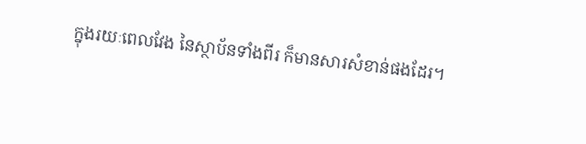ក្នុងរយៈពេលវែង នៃស្ថាប័នទាំងពីរ ក៏មានសារសំខាន់ផងដែរ។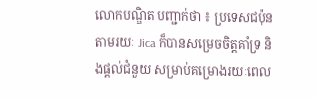លោកបណ្ឌិត បញ្ជាក់ថា ៖ ប្រទេសជប៉ុន តាមរយៈ Jica ក៏បានសម្រេចចិត្តគាំទ្រ និងផ្តល់ជំនួយ សម្រាប់គម្រោងរយៈពេល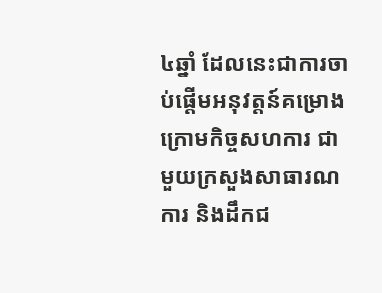៤ឆ្នាំ ដែលនេះជាការចាប់ផ្តើមអនុវត្តន៍គម្រោង ក្រោមកិច្ចសហការ ជាមួយក្រសួងសាធារណការ និងដឹកជ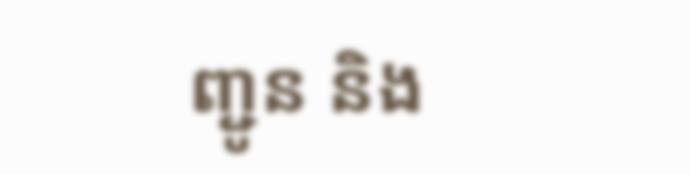ញ្ជូន និង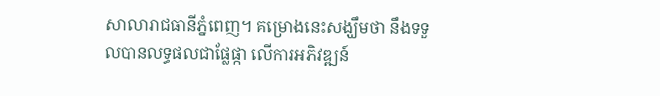សាលារាជធានីភ្នំពេញ។ គម្រោងនេះសង្ឃឹមថា នឹងទទួលបានលទ្ធផលជាផ្លែផ្កា លើការអភិវឌ្ឍន៍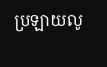ប្រឡាយលូ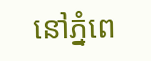នៅភ្នំពេ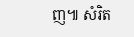ញ៕ សំរិត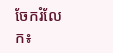ចែករំលែក៖